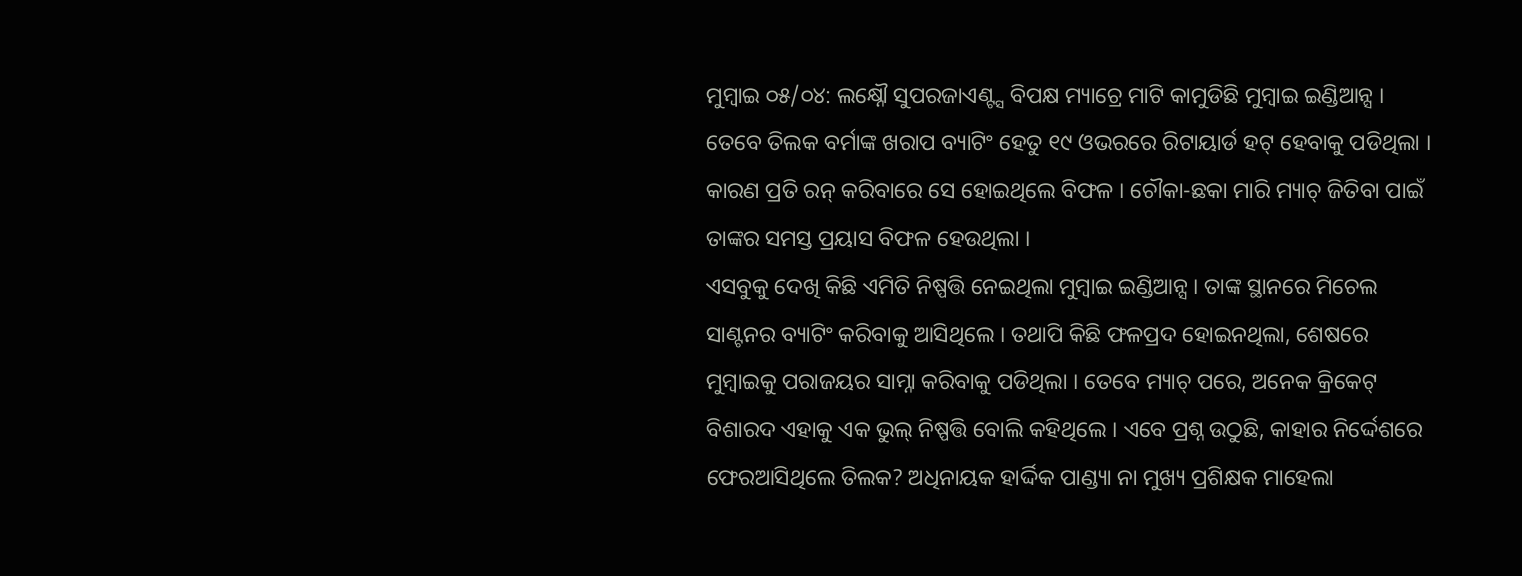ମୁମ୍ୱାଇ ୦୫/୦୪: ଲକ୍ଷ୍ନୌ ସୁପରଜାଏଣ୍ଟ୍ସ ବିପକ୍ଷ ମ୍ୟାଚ୍ରେ ମାଟି କାମୁଡିଛି ମୁମ୍ୱାଇ ଇଣ୍ଡିଆନ୍ସ । ତେବେ ତିଲକ ବର୍ମାଙ୍କ ଖରାପ ବ୍ୟାଟିଂ ହେତୁ ୧୯ ଓଭରରେ ରିଟାୟାର୍ଡ ହଟ୍ ହେବାକୁ ପଡିଥିଲା । କାରଣ ପ୍ରତି ରନ୍ କରିବାରେ ସେ ହୋଇଥିଲେ ବିଫଳ । ଚୌକା-ଛକା ମାରି ମ୍ୟାଚ୍ ଜିତିବା ପାଇଁ ତାଙ୍କର ସମସ୍ତ ପ୍ରୟାସ ବିଫଳ ହେଉଥିଲା ।
ଏସବୁକୁ ଦେଖି କିଛି ଏମିତି ନିଷ୍ପତ୍ତି ନେଇଥିଲା ମୁମ୍ବାଇ ଇଣ୍ଡିଆନ୍ସ । ତାଙ୍କ ସ୍ଥାନରେ ମିଚେଲ ସାଣ୍ଟନର ବ୍ୟାଟିଂ କରିବାକୁ ଆସିଥିଲେ । ତଥାପି କିଛି ଫଳପ୍ରଦ ହୋଇନଥିଲା, ଶେଷରେ ମୁମ୍ବାଇକୁ ପରାଜୟର ସାମ୍ନା କରିବାକୁ ପଡିଥିଲା । ତେବେ ମ୍ୟାଚ୍ ପରେ, ଅନେକ କ୍ରିକେଟ୍ ବିଶାରଦ ଏହାକୁ ଏକ ଭୁଲ୍ ନିଷ୍ପତ୍ତି ବୋଲି କହିଥିଲେ । ଏବେ ପ୍ରଶ୍ନ ଉଠୁଛି, କାହାର ନିର୍ଦ୍ଦେଶରେ ଫେରଆସିଥିଲେ ତିଲକ? ଅଧିନାୟକ ହାର୍ଦ୍ଦିକ ପାଣ୍ଡ୍ୟା ନା ମୁଖ୍ୟ ପ୍ରଶିକ୍ଷକ ମାହେଲା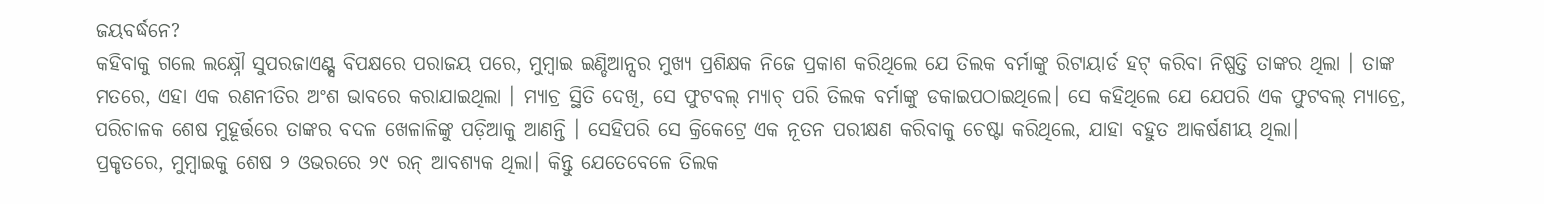ଜୟବର୍ଦ୍ଧନେ?
କହିବାକୁ ଗଲେ ଲକ୍ଷ୍ନୌ ସୁପରଜାଏଣ୍ଟ୍ସ ବିପକ୍ଷରେ ପରାଜୟ ପରେ, ମୁମ୍ବାଇ ଇଣ୍ଡିଆନ୍ସର ମୁଖ୍ୟ ପ୍ରଶିକ୍ଷକ ନିଜେ ପ୍ରକାଶ କରିଥିଲେ ଯେ ତିଲକ ବର୍ମାଙ୍କୁ ରିଟାୟାର୍ଡ ହଟ୍ କରିବା ନିଷ୍ପତ୍ତି ତାଙ୍କର ଥିଲା । ତାଙ୍କ ମତରେ, ଏହା ଏକ ରଣନୀତିର ଅଂଶ ଭାବରେ କରାଯାଇଥିଲା । ମ୍ୟାଚ୍ର ସ୍ଥିତି ଦେଖି, ସେ ଫୁଟବଲ୍ ମ୍ୟାଚ୍ ପରି ତିଲକ ବର୍ମାଙ୍କୁ ଡକାଇପଠାଇଥିଲେ। ସେ କହିଥିଲେ ଯେ ଯେପରି ଏକ ଫୁଟବଲ୍ ମ୍ୟାଚ୍ରେ, ପରିଚାଳକ ଶେଷ ମୁହୂର୍ତ୍ତରେ ତାଙ୍କର ବଦଳ ଖେଳାଳିଙ୍କୁ ପଡ଼ିଆକୁ ଆଣନ୍ତି । ସେହିପରି ସେ କ୍ରିକେଟ୍ରେ ଏକ ନୂତନ ପରୀକ୍ଷଣ କରିବାକୁ ଚେଷ୍ଟା କରିଥିଲେ, ଯାହା ବହୁତ ଆକର୍ଷଣୀୟ ଥିଲା।
ପ୍ରକୃତରେ, ମୁମ୍ବାଇକୁ ଶେଷ ୨ ଓଭରରେ ୨୯ ରନ୍ ଆବଶ୍ୟକ ଥିଲା। କିନ୍ତୁ ଯେତେବେଳେ ତିଲକ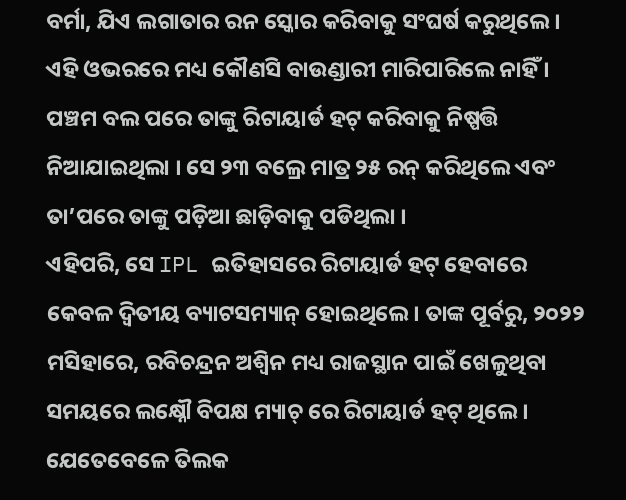ବର୍ମା, ଯିଏ ଲଗାତାର ରନ ସ୍କୋର କରିବାକୁ ସଂଘର୍ଷ କରୁଥିଲେ । ଏହି ଓଭରରେ ମଧ୍ୟ କୌଣସି ବାଉଣ୍ଡାରୀ ମାରିପାରିଲେ ନାହିଁ । ପଞ୍ଚମ ବଲ ପରେ ତାଙ୍କୁ ରିଟାୟାର୍ଡ ହଟ୍ କରିବାକୁ ନିଷ୍ପତ୍ତି ନିଆଯାଇଥିଲା । ସେ ୨୩ ବଲ୍ରେ ମାତ୍ର ୨୫ ରନ୍ କରିଥିଲେ ଏବଂ ତା’ପରେ ତାଙ୍କୁ ପଡ଼ିଆ ଛାଡ଼ିବାକୁ ପଡିଥିଲା ।
ଏହିପରି, ସେ IPL ଇତିହାସରେ ରିଟାୟାର୍ଡ ହଟ୍ ହେବାରେ କେବଳ ଦ୍ୱିତୀୟ ବ୍ୟାଟସମ୍ୟାନ୍ ହୋଇଥିଲେ। ତାଙ୍କ ପୂର୍ବରୁ, ୨୦୨୨ ମସିହାରେ, ରବିଚନ୍ଦ୍ରନ ଅଶ୍ୱିନ ମଧ୍ୟ ରାଜସ୍ଥାନ ପାଇଁ ଖେଳୁଥିବା ସମୟରେ ଲକ୍ଷ୍ନୌ ବିପକ୍ଷ ମ୍ୟାଚ୍ ରେ ରିଟାୟାର୍ଡ ହଟ୍ ଥିଲେ ।
ଯେତେବେଳେ ତିଲକ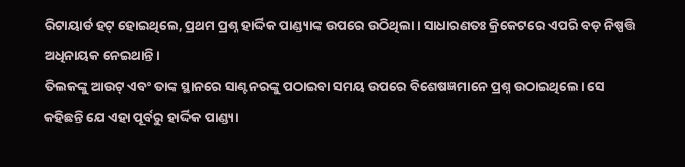ରିଟାୟାର୍ଡ ହଟ୍ ହୋଇଥିଲେ, ପ୍ରଥମ ପ୍ରଶ୍ନ ହାର୍ଦ୍ଦିକ ପାଣ୍ଡ୍ୟାଙ୍କ ଉପରେ ଉଠିଥିଲା । ସାଧାରଣତଃ କ୍ରିକେଟରେ ଏପରି ବଡ଼ ନିଷ୍ପତ୍ତି ଅଧିନାୟକ ନେଇଥାନ୍ତି।
ତିଲକଙ୍କୁ ଆଉଟ୍ ଏବଂ ତାଙ୍କ ସ୍ଥାନରେ ସାଣ୍ଟନରଙ୍କୁ ପଠାଇବା ସମୟ ଉପରେ ବିଶେଷଜ୍ଞମାନେ ପ୍ରଶ୍ନ ଉଠାଇଥିଲେ। ସେ କହିଛନ୍ତି ଯେ ଏହା ପୂର୍ବରୁ ହାର୍ଦ୍ଦିକ ପାଣ୍ଡ୍ୟା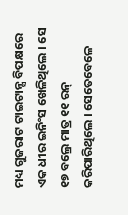ମଧ୍ୟ ଗୁଜରାଟ ଟାଇଟାନ୍ସ ବିପକ୍ଷରେ ଏକ ଧୀର ଇନିଂସ ଖେଳିଥିଲେ । ସେ ୧୭ ବଲ୍ରେ ମାତ୍ର ୧୧ ରନ୍ କରିପାରିଥିଲେ । ସେତେବେଳେ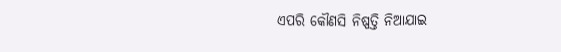ଏପରି କୌଣସି ନିଷ୍ପତ୍ତି ନିଆଯାଇ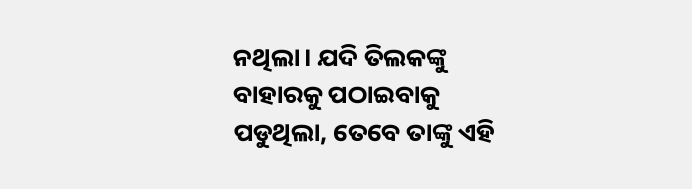ନଥିଲା। ଯଦି ତିଲକଙ୍କୁ ବାହାରକୁ ପଠାଇବାକୁ ପଡୁଥିଲା, ତେବେ ତାଙ୍କୁ ଏହି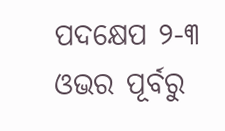ପଦକ୍ଷେପ ୨-୩ ଓଭର ପୂର୍ବରୁ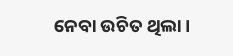ନେବା ଉଚିତ ଥିଲା।